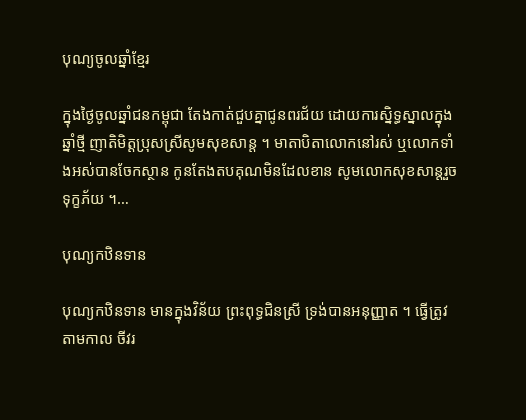បុណ្យចូលឆ្នាំខ្មែរ

ក្នុងថ្ងៃចូលឆ្នាំជនកម្ពុជា តែងកាត់ជួបគ្នាជូនពរជ័យ ដោយការស្និទ្ធស្នាលក្នុងឆ្នាំថ្មី ញាតិមិត្តប្រុសស្រីសូមសុខសាន្ត ។ មាតាបិតាលោកនៅរស់ ឬលោកទាំងអស់បានចែកស្ថាន កូនតែងតបគុណមិនដែលខាន សូមលោកសុខសាន្តរួចទុក្ខភ័យ ។…

បុណ្យកឋិនទាន

បុណ្យកឋិនទាន មានក្នុងវិន័យ ព្រះពុទ្ធជិនស្រី ទ្រង់បានអនុញ្ញាត ។ ធ្វើត្រូវតាមកាល ចីវរ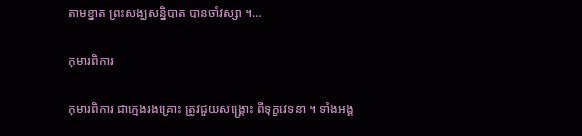តាមខ្នាត ព្រះសង្ឃសន្និបាត បានចាំវស្សា ។…

កុមារពិការ

កុមារពិការ ជាក្មេងរងគ្រោះ ត្រូវជួយសង្គ្រោះ ពីទុក្ខវេទនា ។ ទាំងអង្គ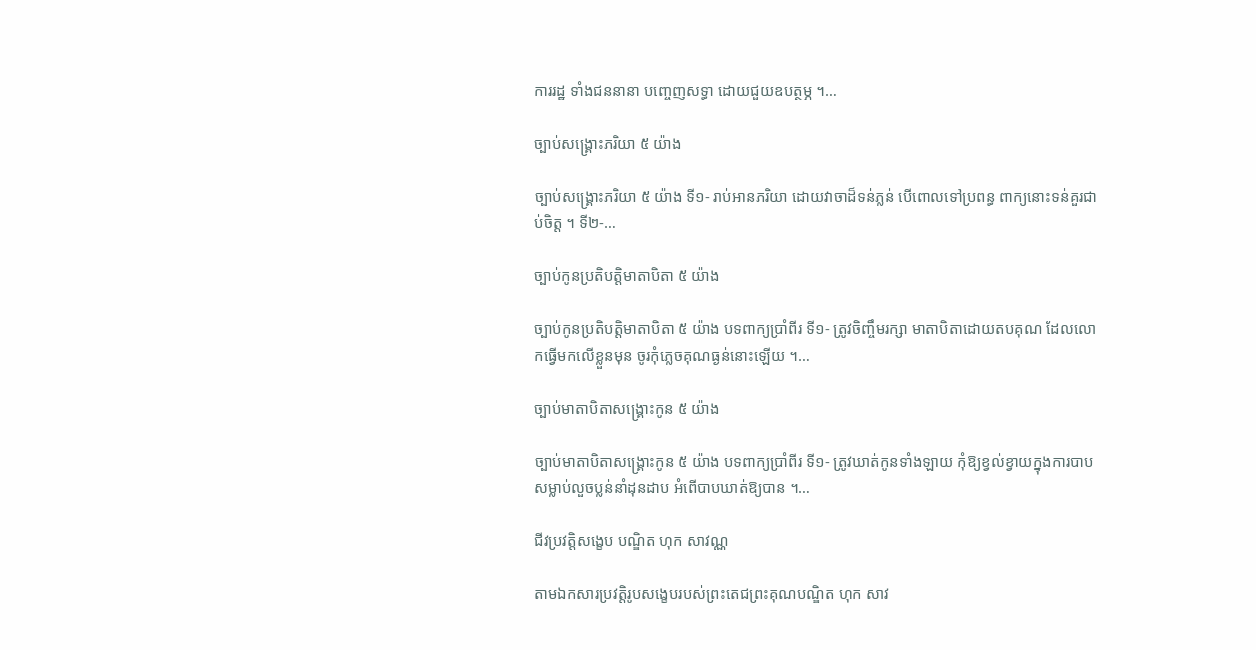ការរដ្ឋ ទាំងជននានា បញ្ចេញសទ្ធា ដោយជួយឧបត្ថម្ភ ។…

ច្បាប់សង្រ្គោះភរិយា ៥ យ៉ាង

ច្បាប់សង្រ្គោះភរិយា ៥ យ៉ាង ទី១- រាប់អានភរិយា ដោយវាចាដ៏ទន់ភ្លន់ បើពោលទៅប្រពន្ធ ពាក្យនោះទន់គួរជាប់ចិត្ត ។ ទី២-…

ច្បាប់កូនប្រតិបត្តិមាតាបិតា ៥ យ៉ាង

ច្បាប់កូនប្រតិបត្តិមាតាបិតា ៥ យ៉ាង បទពាក្យប្រាំពីរ ទី១- ត្រូវចិញ្ចឹមរក្សា មាតាបិតាដោយតបគុណ ដែលលោកធ្វើមកលើខ្លួនមុន ចូរកុំភ្លេចគុណធ្ងន់នោះឡើយ ។…

ច្បាប់មាតាបិតាសង្គ្រោះកូន ៥ យ៉ាង

ច្បាប់មាតាបិតាសង្គ្រោះកូន ៥ យ៉ាង បទពាក្យប្រាំពីរ ទី១- ត្រូវឃាត់កូនទាំងឡាយ កុំឱ្យខ្វល់ខ្វាយក្នុងការបាប សម្លាប់លួចប្លន់នាំដុនដាប អំពើបាបឃាត់ឱ្យបាន ។…

ជីវប្រវត្តិសង្ខេប បណ្ឌិត ហុក សាវណ្ណ

តាមឯកសារប្រវត្តិរូបសង្ខេបរបស់ព្រះតេជព្រះគុណបណ្ឌិត ហុក សាវ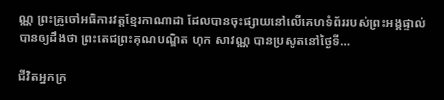ណ្ណ ព្រះគ្រូចៅអធិការវត្តខ្មែរកាណាដា ដែលបានចុះផ្សាយនៅលើគេហទំព័ររបស់ព្រះអង្គផ្ទាល់ បានឲ្យដឹងថា ព្រះតេជព្រះគុណបណ្ឌិត ហុក សាវណ្ណ បានប្រសូតនៅថ្ងៃទី…

ជីវិតអ្នកក្រ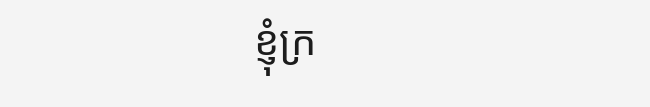ខ្ញុំក្រ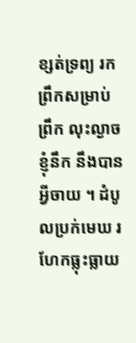ខ្សត់ទ្រព្យ រកព្រឹកសម្រាប់ព្រឹក លុះល្ងាចខ្ញុំនឹក នឹងបានអ្វីចាយ ។ ដំបូលប្រក់មេឃ រហែកធ្លុះធ្លាយ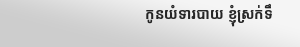កូនយំទារបាយ ខ្ញុំស្រក់ទឹ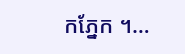កភ្នែក ។…